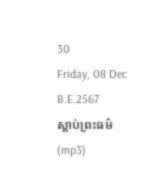30
Friday, 08 Dec B.E.2567
ស្តាប់ព្រះធម៌ (mp3)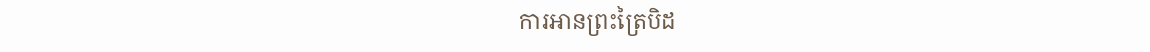ការអានព្រះត្រៃបិដ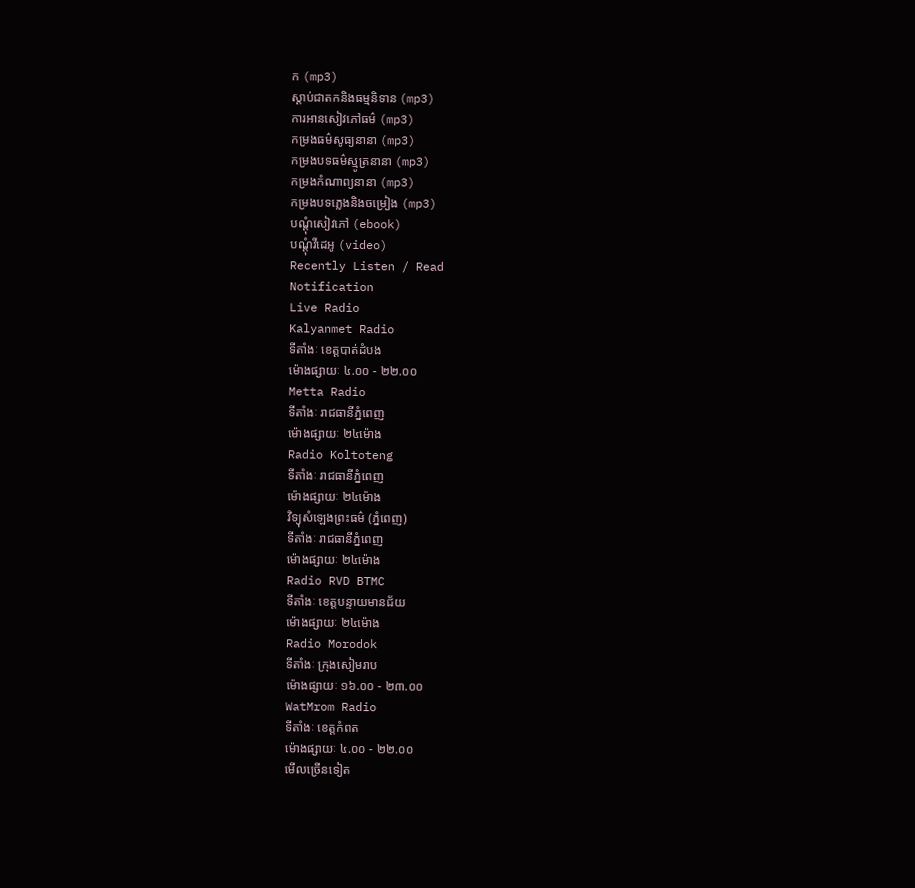ក (mp3)
ស្តាប់ជាតកនិងធម្មនិទាន (mp3)
ការអានសៀវភៅធម៌ (mp3)
កម្រងធម៌សូធ្យនានា (mp3)
កម្រងបទធម៌ស្មូត្រនានា (mp3)
កម្រងកំណាព្យនានា (mp3)
កម្រងបទភ្លេងនិងចម្រៀង (mp3)
បណ្តុំសៀវភៅ (ebook)
បណ្តុំវីដេអូ (video)
Recently Listen / Read
Notification
Live Radio
Kalyanmet Radio
ទីតាំងៈ ខេត្តបាត់ដំបង
ម៉ោងផ្សាយៈ ៤.០០ - ២២.០០
Metta Radio
ទីតាំងៈ រាជធានីភ្នំពេញ
ម៉ោងផ្សាយៈ ២៤ម៉ោង
Radio Koltoteng
ទីតាំងៈ រាជធានីភ្នំពេញ
ម៉ោងផ្សាយៈ ២៤ម៉ោង
វិទ្យុសំឡេងព្រះធម៌ (ភ្នំពេញ)
ទីតាំងៈ រាជធានីភ្នំពេញ
ម៉ោងផ្សាយៈ ២៤ម៉ោង
Radio RVD BTMC
ទីតាំងៈ ខេត្តបន្ទាយមានជ័យ
ម៉ោងផ្សាយៈ ២៤ម៉ោង
Radio Morodok
ទីតាំងៈ ក្រុងសៀមរាប
ម៉ោងផ្សាយៈ ១៦.០០ - ២៣.០០
WatMrom Radio
ទីតាំងៈ ខេត្តកំពត
ម៉ោងផ្សាយៈ ៤.០០ - ២២.០០
មើលច្រើនទៀត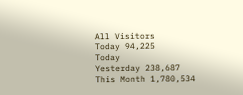All Visitors
Today 94,225
Today
Yesterday 238,687
This Month 1,780,534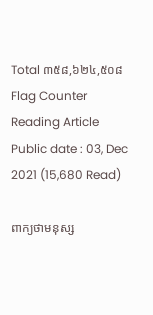Total ៣៥៨,៦២៤,៥០៨
Flag Counter
Reading Article
Public date : 03, Dec 2021 (15,680 Read)

ពាក្យថាមនុស្ស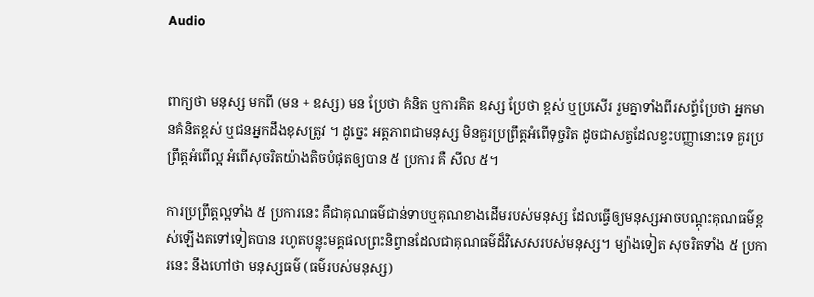Audio


ពាក្យថា មនុស្ស មកពី (មន + ឧស្ស) មន ប្រែថា គំនិត ឬការគិត ឧស្ស ប្រែថា ខ្ពស់ ឬប្រសើរ រួមគ្នាទាំងពីរសព្ទ័ប្រែថា អ្នកមានគំនិតខ្ពស់ ឬជនអ្នកដឹងខុសត្រូវ ។ ដូច្នេះ អត្តភាពជាមនុស្ស មិនគួរប្រព្រឹត្តអំពើទុច្ចរិត ដូចជាសត្វដែលខ្វះបញ្ញានោះទេ គួរប្រព្រឹត្តអំពើល្អ អំពើសុចរិតយ៉ាងតិចបំផុតឲ្យបាន ៥ ប្រការ គឺ សីល ៥។

ការប្រព្រឹត្តល្អទាំង ៥ ប្រការនេះ គឺជាគុណធម៌ជាន់ទាបឬគុណខាងដើមរបស់មនុស្ស ដែលធ្វើឲ្យមនុស្សអាចបណ្ដុះគុណធម៌ខ្ពស់ឡើងតទៅទៀតបាន រហូតបន្លុះមគ្គផលព្រះនិព្វានដែលជាគុណធម៌ដ៏វិសេសរបស់មនុស្ស។ ម្យ៉ាងទៀត សុចរិតទាំង ៥ ប្រការនេះ នឹងហៅថា មនុស្សធម៌ (ធម៌របស់មនុស្ស)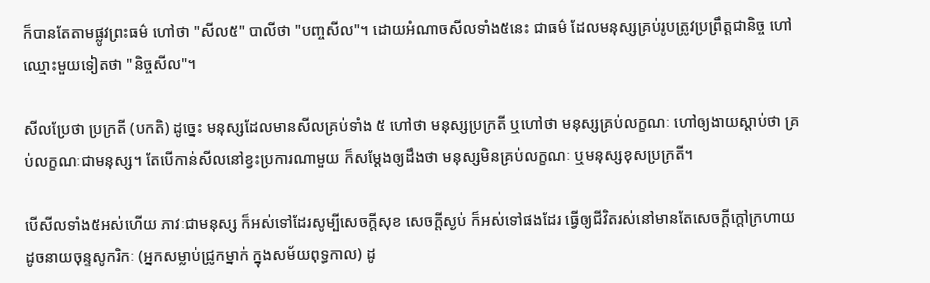ក៏បានតែតាមផ្លូវព្រះធម៌ ហៅថា "សីល៥" បាលីថា "បញ្ចសីល"។ ដោយអំណាចសីលទាំង៥នេះ ជាធម៌ ដែលមនុស្សគ្រប់រូបត្រូវប្រព្រឹត្តជានិច្ច ហៅឈ្មោះមួយទៀតថា "និច្ចសីល"។

សីលប្រែថា ប្រក្រតី (បកតិ) ដូច្នេះ មនុស្សដែលមានសីលគ្រប់ទាំង ៥ ហៅថា មនុស្សប្រក្រតី ឬហៅថា មនុស្សគ្រប់លក្ខណៈ ហៅឲ្យងាយស្ដាប់ថា គ្រប់លក្ខណៈជាមនុស្ស។ តែបើកាន់សីលនៅខ្វះប្រការណាមួយ ក៏សម្ដែងឲ្យដឹងថា មនុស្សមិនគ្រប់លក្ខណៈ ឬមនុស្សខុសប្រក្រតី។

បើសីលទាំង៥អស់ហើយ ភាវៈជាមនុស្ស ក៏អស់ទៅដែរសូម្បីសេចក្ដីសុខ សេចក្ដីស្ងប់ ក៏អស់ទៅផងដែរ ធ្វើឲ្យជីវិតរស់នៅមានតែសេចក្ដីក្ដៅក្រហាយ ដូចនាយចុន្ទសូករិកៈ (អ្នកសម្លាប់ជ្រូកម្នាក់ ក្នុងសម័យពុទ្ធកាល) ដូ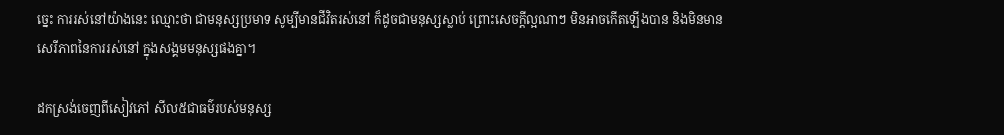ច្នេះ ការរស់នៅយ៉ាងនេះ ឈ្មោះថា ជាមនុស្សប្រមាទ សូម្បីមានជីវិតរស់នៅ ក៏ដូចជាមនុស្សស្លាប់ ព្រោះសេចក្ដីល្អណាៗ មិនអាចកើតឡើងបាន និងមិនមានសេរីភាពនៃការរស់នៅ ក្នុងសង្គមមនុស្សផងគ្នា។

ដកស្រង់ចេញពីសៀវភៅ សីល៥ជាធម៌របស់មនុស្ស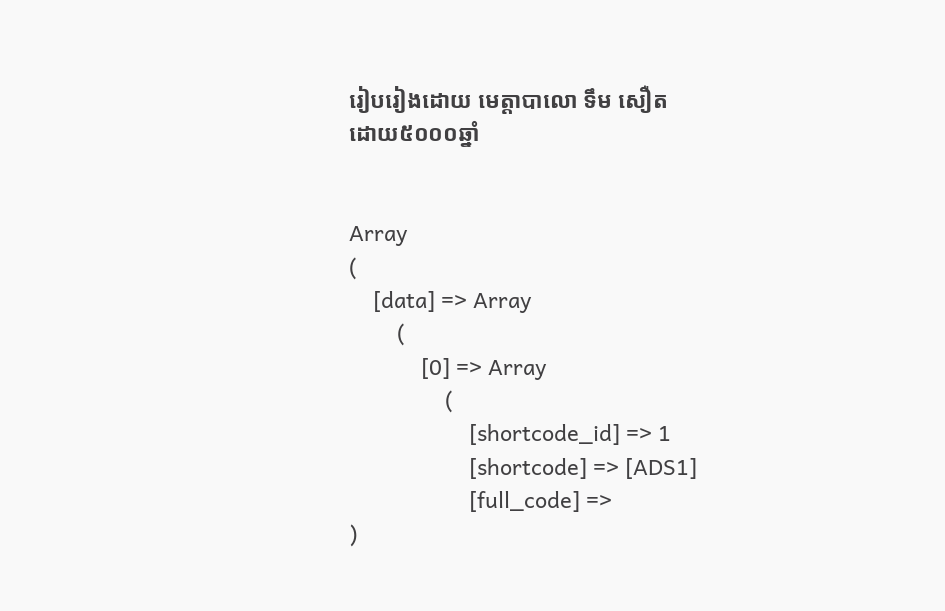រៀបរៀងដោយ មេត្តាបាលោ ទឹម សឿត
ដោយ៥០០០ឆ្នាំ


Array
(
    [data] => Array
        (
            [0] => Array
                (
                    [shortcode_id] => 1
                    [shortcode] => [ADS1]
                    [full_code] =>
)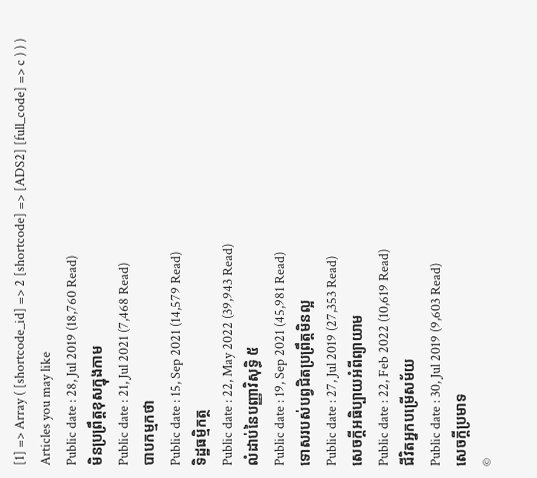[1] => Array ( [shortcode_id] => 2 [shortcode] => [ADS2] [full_code] => c ) ) )
Articles you may like
Public date : 28, Jul 2019 (18,760 Read)
មិនប្រព្រឹត្តខុសក្នុងកាម
Public date : 21, Jul 2021 (7,468 Read)
បាបកម្មកថា
Public date : 15, Sep 2021 (14,579 Read)
ទិដ្ឋធម្មិកត្ថ
Public date : 22, May 2022 (39,943 Read)
លំដាប់នៃបញ្ញាវិសុទ្ធិ ៥
Public date : 19, Sep 2021 (45,981 Read)
ទោសរបស់បព្វជិតប្រព្រឹត្តមិនល្អ
Public date : 27, Jul 2019 (27,353 Read)
សេចក្តីអធិប្បាយអំពីព្យាយាម
Public date : 22, Feb 2022 (10,619 Read)
ជីវិតអ្នកបម្រើសម័យ
Public date : 30, Jul 2019 (9,603 Read)
សេចក្តីប្រមាទ
©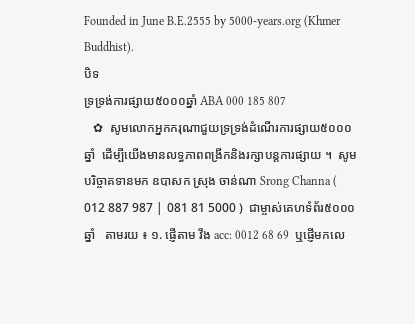Founded in June B.E.2555 by 5000-years.org (Khmer Buddhist).
បិទ
ទ្រទ្រង់ការផ្សាយ៥០០០ឆ្នាំ ABA 000 185 807
   ✿  សូមលោកអ្នកករុណាជួយទ្រទ្រង់ដំណើរការផ្សាយ៥០០០ឆ្នាំ  ដើម្បីយើងមានលទ្ធភាពពង្រីកនិងរក្សាបន្តការផ្សាយ ។  សូមបរិច្ចាគទានមក ឧបាសក ស្រុង ចាន់ណា Srong Channa ( 012 887 987 | 081 81 5000 )  ជាម្ចាស់គេហទំព័រ៥០០០ឆ្នាំ   តាមរយ ៖ ១. ផ្ញើតាម វីង acc: 0012 68 69  ឬផ្ញើមកលេ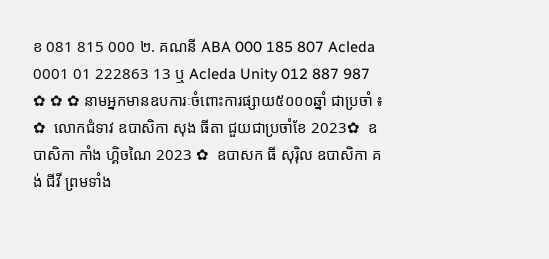ខ 081 815 000 ២. គណនី ABA 000 185 807 Acleda 0001 01 222863 13 ឬ Acleda Unity 012 887 987   ✿ ✿ ✿ នាមអ្នកមានឧបការៈចំពោះការផ្សាយ៥០០០ឆ្នាំ ជាប្រចាំ ៖  ✿  លោកជំទាវ ឧបាសិកា សុង ធីតា ជួយជាប្រចាំខែ 2023✿  ឧបាសិកា កាំង ហ្គិចណៃ 2023 ✿  ឧបាសក ធី សុរ៉ិល ឧបាសិកា គង់ ជីវី ព្រមទាំង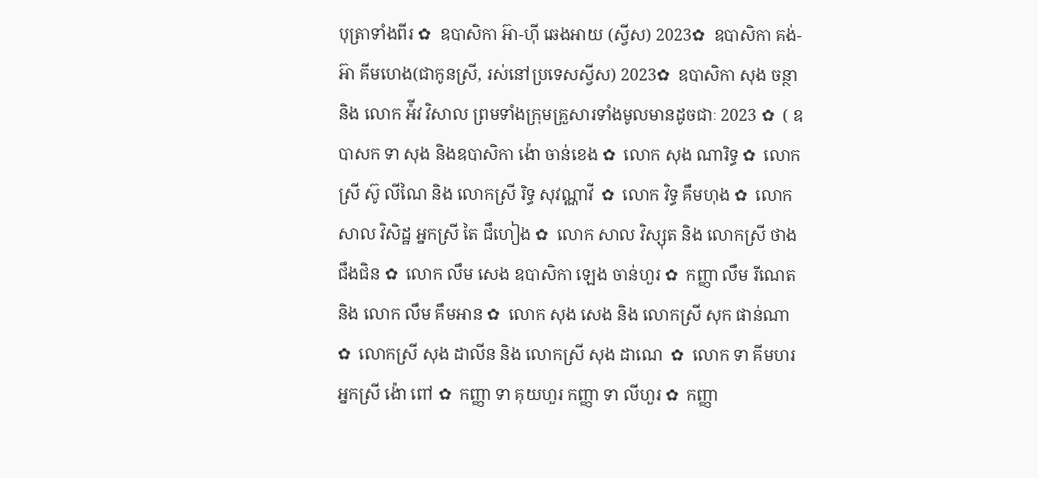បុត្រាទាំងពីរ ✿  ឧបាសិកា អ៊ា-ហុី ឆេងអាយ (ស្វីស) 2023✿  ឧបាសិកា គង់-អ៊ា គីមហេង(ជាកូនស្រី, រស់នៅប្រទេសស្វីស) 2023✿  ឧបាសិកា សុង ចន្ថា និង លោក អ៉ីវ វិសាល ព្រមទាំងក្រុមគ្រួសារទាំងមូលមានដូចជាៈ 2023 ✿  ( ឧបាសក ទា សុង និងឧបាសិកា ង៉ោ ចាន់ខេង ✿  លោក សុង ណារិទ្ធ ✿  លោកស្រី ស៊ូ លីណៃ និង លោកស្រី រិទ្ធ សុវណ្ណាវី  ✿  លោក វិទ្ធ គឹមហុង ✿  លោក សាល វិសិដ្ឋ អ្នកស្រី តៃ ជឹហៀង ✿  លោក សាល វិស្សុត និង លោកស្រី ថាង ជឹងជិន ✿  លោក លឹម សេង ឧបាសិកា ឡេង ចាន់ហួរ ✿  កញ្ញា លឹម រីណេត និង លោក លឹម គឹមអាន ✿  លោក សុង សេង និង លោកស្រី សុក ផាន់ណា ✿  លោកស្រី សុង ដាលីន និង លោកស្រី សុង ដាណេ  ✿  លោក ទា គីមហរ អ្នកស្រី ង៉ោ ពៅ ✿  កញ្ញា ទា គុយហួរ កញ្ញា ទា លីហួរ ✿  កញ្ញា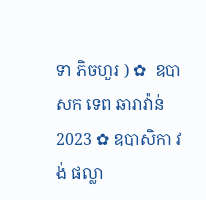ទា ភិចហួរ ) ✿  ឧបាសក ទេព ឆារាវ៉ាន់ 2023 ✿ ឧបាសិកា វង់ ផល្លា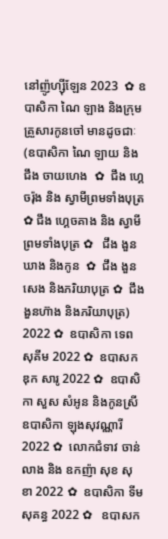នៅញ៉ូហ្ស៊ីឡែន 2023  ✿ ឧបាសិកា ណៃ ឡាង និងក្រុមគ្រួសារកូនចៅ មានដូចជាៈ (ឧបាសិកា ណៃ ឡាយ និង ជឹង ចាយហេង  ✿  ជឹង ហ្គេចរ៉ុង និង ស្វាមីព្រមទាំងបុត្រ  ✿ ជឹង ហ្គេចគាង និង ស្វាមីព្រមទាំងបុត្រ ✿   ជឹង ងួនឃាង និងកូន  ✿  ជឹង ងួនសេង និងភរិយាបុត្រ ✿  ជឹង ងួនហ៊ាង និងភរិយាបុត្រ)  2022 ✿  ឧបាសិកា ទេព សុគីម 2022 ✿  ឧបាសក ឌុក សារូ 2022 ✿  ឧបាសិកា សួស សំអូន និងកូនស្រី ឧបាសិកា ឡុងសុវណ្ណារី 2022 ✿  លោកជំទាវ ចាន់ លាង និង ឧកញ៉ា សុខ សុខា 2022 ✿  ឧបាសិកា ទីម សុគន្ធ 2022 ✿   ឧបាសក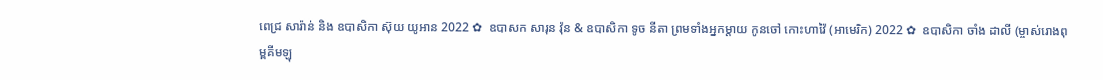ពេជ្រ សារ៉ាន់ និង ឧបាសិកា ស៊ុយ យូអាន 2022 ✿  ឧបាសក សារុន វ៉ុន & ឧបាសិកា ទូច នីតា ព្រមទាំងអ្នកម្តាយ កូនចៅ កោះហាវ៉ៃ (អាមេរិក) 2022 ✿  ឧបាសិកា ចាំង ដាលី (ម្ចាស់រោងពុម្ពគីមឡុ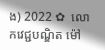ង) 2022 ✿  លោកវេជ្ជបណ្ឌិត ម៉ៅ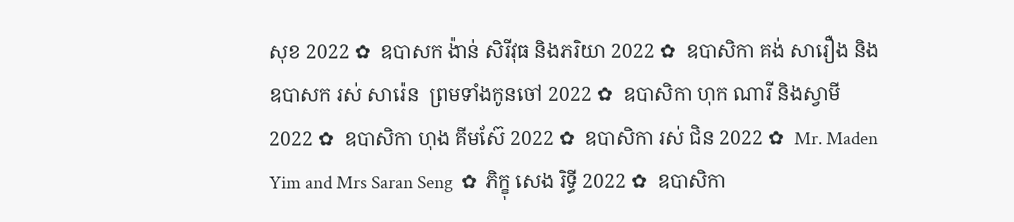សុខ 2022 ✿  ឧបាសក ង៉ាន់ សិរីវុធ និងភរិយា 2022 ✿  ឧបាសិកា គង់ សារឿង និង ឧបាសក រស់ សារ៉េន  ព្រមទាំងកូនចៅ 2022 ✿  ឧបាសិកា ហុក ណារី និងស្វាមី 2022 ✿  ឧបាសិកា ហុង គីមស៊ែ 2022 ✿  ឧបាសិកា រស់ ជិន 2022 ✿  Mr. Maden Yim and Mrs Saran Seng  ✿  ភិក្ខុ សេង រិទ្ធី 2022 ✿  ឧបាសិកា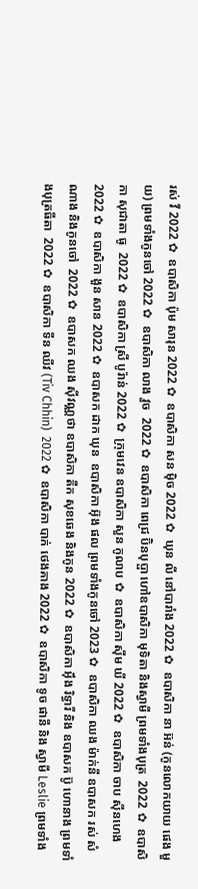រស់ វី 2022 ✿  ឧបាសិកា ប៉ុម សារុន 2022 ✿  ឧបាសិកា សន ម៉ិច 2022 ✿  ឃុន លី នៅបារាំង 2022 ✿  ឧបាសិកា នា អ៊ន់ (កូនលោកយាយ ផេង មួយ) ព្រមទាំងកូនចៅ 2022 ✿  ឧបាសិកា លាង វួច  2022 ✿  ឧបាសិកា ពេជ្រ ប៊ិនបុប្ផា ហៅឧបាសិកា មុទិតា និងស្វាមី ព្រមទាំងបុត្រ  2022 ✿  ឧបាសិកា សុជាតា ធូ  2022 ✿  ឧបាសិកា ស្រី បូរ៉ាន់ 2022 ✿  ក្រុមវេន ឧបាសិកា សួន កូលាប ✿  ឧបាសិកា ស៊ីម ឃី 2022 ✿  ឧបាសិកា ចាប ស៊ីនហេង 2022 ✿  ឧបាសិកា ងួន សាន 2022 ✿  ឧបាសក ដាក ឃុន  ឧបាសិកា អ៊ុង ផល ព្រមទាំងកូនចៅ 2023 ✿  ឧបាសិកា ឈង ម៉ាក់នី ឧបាសក រស់ សំណាង និងកូនចៅ  2022 ✿  ឧបាសក ឈង សុីវណ្ណថា ឧបាសិកា តឺក សុខឆេង និងកូន 2022 ✿  ឧបាសិកា អុឹង រិទ្ធារី និង ឧបាសក ប៊ូ ហោនាង ព្រមទាំងបុត្រធីតា  2022 ✿  ឧបាសិកា ទីន ឈីវ (Tiv Chhin)  2022 ✿  ឧបាសិកា បាក់ ថេងគាង 2022 ✿  ឧបាសិកា ទូច ផានី និង ស្វាមី Leslie ព្រមទាំង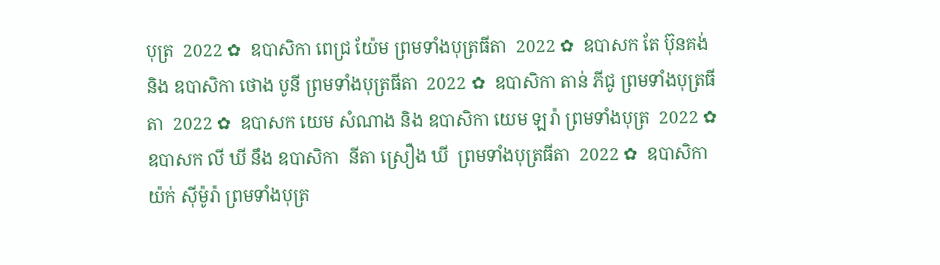បុត្រ  2022 ✿  ឧបាសិកា ពេជ្រ យ៉ែម ព្រមទាំងបុត្រធីតា  2022 ✿  ឧបាសក តែ ប៊ុនគង់ និង ឧបាសិកា ថោង បូនី ព្រមទាំងបុត្រធីតា  2022 ✿  ឧបាសិកា តាន់ ភីជូ ព្រមទាំងបុត្រធីតា  2022 ✿  ឧបាសក យេម សំណាង និង ឧបាសិកា យេម ឡរ៉ា ព្រមទាំងបុត្រ  2022 ✿  ឧបាសក លី ឃី នឹង ឧបាសិកា  នីតា ស្រឿង ឃី  ព្រមទាំងបុត្រធីតា  2022 ✿  ឧបាសិកា យ៉ក់ សុីម៉ូរ៉ា ព្រមទាំងបុត្រ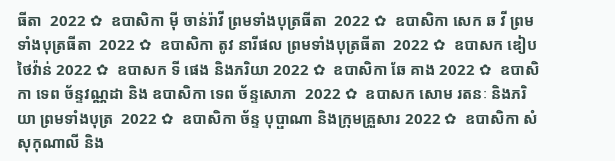ធីតា  2022 ✿  ឧបាសិកា មុី ចាន់រ៉ាវី ព្រមទាំងបុត្រធីតា  2022 ✿  ឧបាសិកា សេក ឆ វី ព្រមទាំងបុត្រធីតា  2022 ✿  ឧបាសិកា តូវ នារីផល ព្រមទាំងបុត្រធីតា  2022 ✿  ឧបាសក ឌៀប ថៃវ៉ាន់ 2022 ✿  ឧបាសក ទី ផេង និងភរិយា 2022 ✿  ឧបាសិកា ឆែ គាង 2022 ✿  ឧបាសិកា ទេព ច័ន្ទវណ្ណដា និង ឧបាសិកា ទេព ច័ន្ទសោភា  2022 ✿  ឧបាសក សោម រតនៈ និងភរិយា ព្រមទាំងបុត្រ  2022 ✿  ឧបាសិកា ច័ន្ទ បុប្ផាណា និងក្រុមគ្រួសារ 2022 ✿  ឧបាសិកា សំ សុកុណាលី និង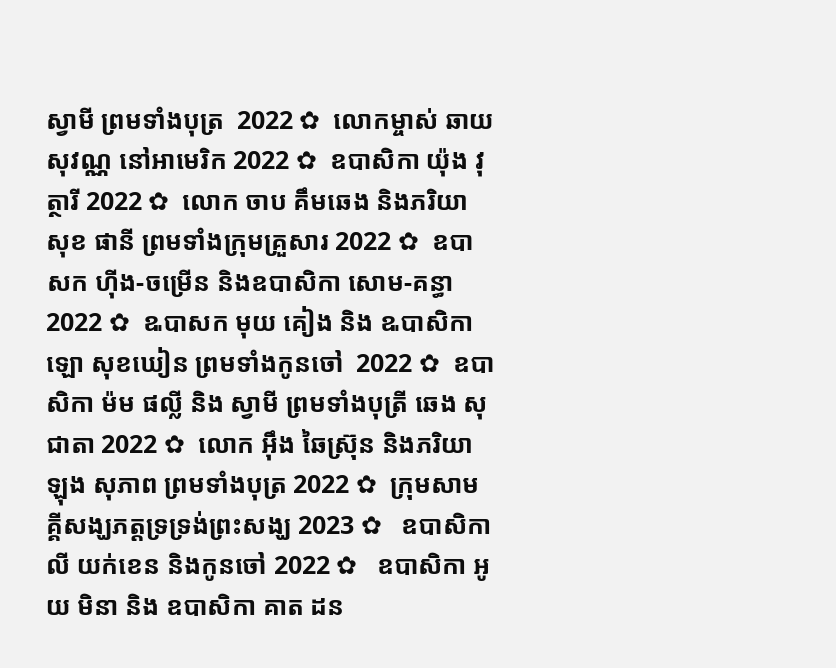ស្វាមី ព្រមទាំងបុត្រ  2022 ✿  លោកម្ចាស់ ឆាយ សុវណ្ណ នៅអាមេរិក 2022 ✿  ឧបាសិកា យ៉ុង វុត្ថារី 2022 ✿  លោក ចាប គឹមឆេង និងភរិយា សុខ ផានី ព្រមទាំងក្រុមគ្រួសារ 2022 ✿  ឧបាសក ហ៊ីង-ចម្រើន និងឧបាសិកា សោម-គន្ធា 2022 ✿  ឩបាសក មុយ គៀង និង ឩបាសិកា ឡោ សុខឃៀន ព្រមទាំងកូនចៅ  2022 ✿  ឧបាសិកា ម៉ម ផល្លី និង ស្វាមី ព្រមទាំងបុត្រី ឆេង សុជាតា 2022 ✿  លោក អ៊ឹង ឆៃស្រ៊ុន និងភរិយា ឡុង សុភាព ព្រមទាំងបុត្រ 2022 ✿  ក្រុមសាមគ្គីសង្ឃភត្តទ្រទ្រង់ព្រះសង្ឃ 2023 ✿   ឧបាសិកា លី យក់ខេន និងកូនចៅ 2022 ✿   ឧបាសិកា អូយ មិនា និង ឧបាសិកា គាត ដន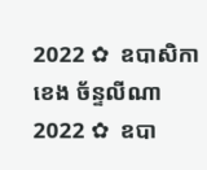2022 ✿  ឧបាសិកា ខេង ច័ន្ទលីណា 2022 ✿  ឧបា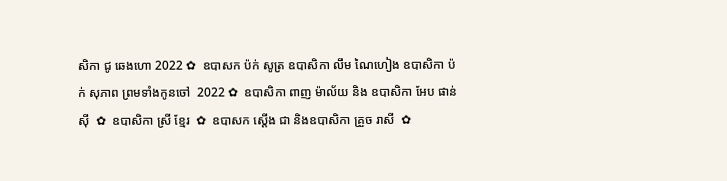សិកា ជូ ឆេងហោ 2022 ✿  ឧបាសក ប៉ក់ សូត្រ ឧបាសិកា លឹម ណៃហៀង ឧបាសិកា ប៉ក់ សុភាព ព្រមទាំងកូនចៅ  2022 ✿  ឧបាសិកា ពាញ ម៉ាល័យ និង ឧបាសិកា អែប ផាន់ស៊ី  ✿  ឧបាសិកា ស្រី ខ្មែរ  ✿  ឧបាសក ស្តើង ជា និងឧបាសិកា គ្រួច រាសី  ✿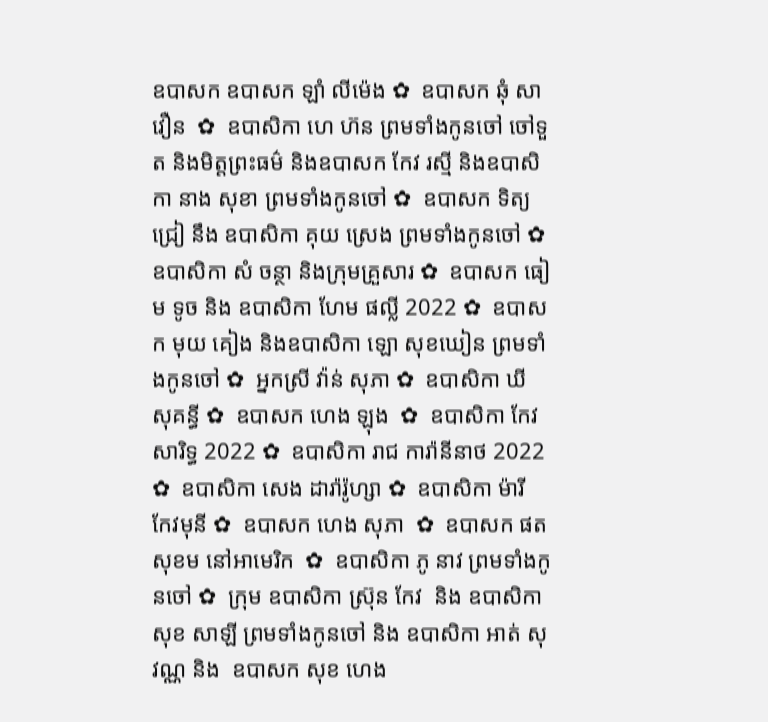ឧបាសក ឧបាសក ឡាំ លីម៉េង ✿  ឧបាសក ឆុំ សាវឿន  ✿  ឧបាសិកា ហេ ហ៊ន ព្រមទាំងកូនចៅ ចៅទួត និងមិត្តព្រះធម៌ និងឧបាសក កែវ រស្មី និងឧបាសិកា នាង សុខា ព្រមទាំងកូនចៅ ✿  ឧបាសក ទិត្យ ជ្រៀ នឹង ឧបាសិកា គុយ ស្រេង ព្រមទាំងកូនចៅ ✿  ឧបាសិកា សំ ចន្ថា និងក្រុមគ្រួសារ ✿  ឧបាសក ធៀម ទូច និង ឧបាសិកា ហែម ផល្លី 2022 ✿  ឧបាសក មុយ គៀង និងឧបាសិកា ឡោ សុខឃៀន ព្រមទាំងកូនចៅ ✿  អ្នកស្រី វ៉ាន់ សុភា ✿  ឧបាសិកា ឃី សុគន្ធី ✿  ឧបាសក ហេង ឡុង  ✿  ឧបាសិកា កែវ សារិទ្ធ 2022 ✿  ឧបាសិកា រាជ ការ៉ានីនាថ 2022 ✿  ឧបាសិកា សេង ដារ៉ារ៉ូហ្សា ✿  ឧបាសិកា ម៉ារី កែវមុនី ✿  ឧបាសក ហេង សុភា  ✿  ឧបាសក ផត សុខម នៅអាមេរិក  ✿  ឧបាសិកា ភូ នាវ ព្រមទាំងកូនចៅ ✿  ក្រុម ឧបាសិកា ស្រ៊ុន កែវ  និង ឧបាសិកា សុខ សាឡី ព្រមទាំងកូនចៅ និង ឧបាសិកា អាត់ សុវណ្ណ និង  ឧបាសក សុខ ហេង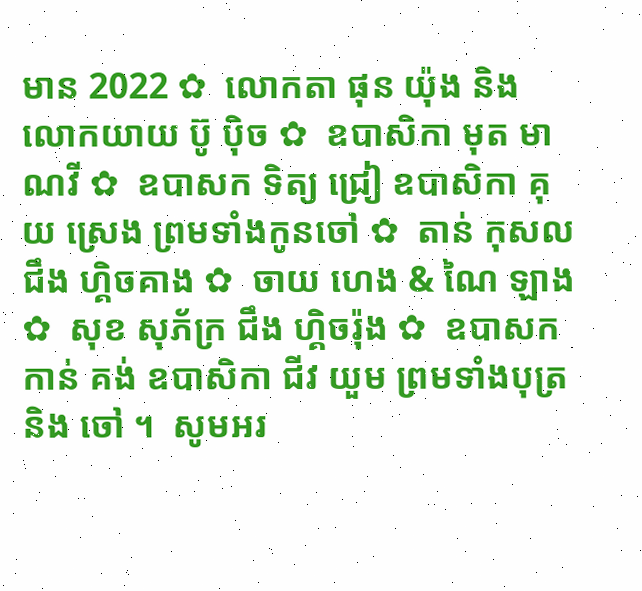មាន 2022 ✿  លោកតា ផុន យ៉ុង និង លោកយាយ ប៊ូ ប៉ិច ✿  ឧបាសិកា មុត មាណវី ✿  ឧបាសក ទិត្យ ជ្រៀ ឧបាសិកា គុយ ស្រេង ព្រមទាំងកូនចៅ ✿  តាន់ កុសល  ជឹង ហ្គិចគាង ✿  ចាយ ហេង & ណៃ ឡាង ✿  សុខ សុភ័ក្រ ជឹង ហ្គិចរ៉ុង ✿  ឧបាសក កាន់ គង់ ឧបាសិកា ជីវ យួម ព្រមទាំងបុត្រនិង ចៅ ។  សូមអរ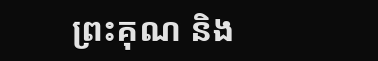ព្រះគុណ និង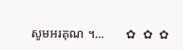សូមអរគុណ ។...       ✿  ✿  ✿